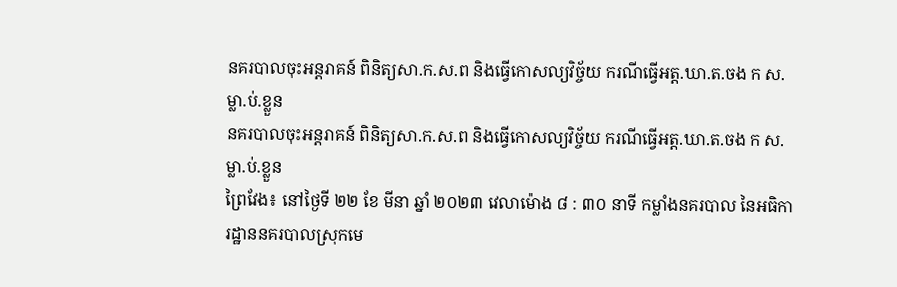នគរបាលចុះអន្តរាគន៍ ពិនិត្យសា.ក.ស.ព និងធ្វើកោសល្យវិច្ច័យ ករណីធ្វើអត្ត.ឃា.ត.ចង ក ស.ម្លា.ប់.ខ្លួន
នគរបាលចុះអន្តរាគន៍ ពិនិត្យសា.ក.ស.ព និងធ្វើកោសល្យវិច្ច័យ ករណីធ្វើអត្ត.ឃា.ត.ចង ក ស.ម្លា.ប់.ខ្លួន
ព្រៃវែង៖ នៅថ្ងៃទី ២២ ខែ មីនា ឆ្នាំ ២០២៣ វេលាម៉ោង ៨ : ៣០ នាទី កម្លាំងនគរបាល នៃអធិការដ្ឋាននគរបាលស្រុកមេ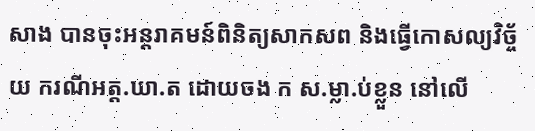សាង បានចុះអន្តរាគមន៍ពិនិត្យសាកសព និងធ្វើកោសល្យវិច្ច័យ ករណីអត្ត.ឃា.ត ដោយចង ក ស.ម្លា.ប់ខ្លួន នៅលើ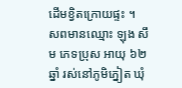ដើមខ្វិតក្រោយផ្ទះ ។
សពមានឈ្មោះ ឡុង សឹម ភេទប្រុស អាយុ ៦២ ឆ្នាំ រស់នៅភូមិភ្នៀត ឃុំ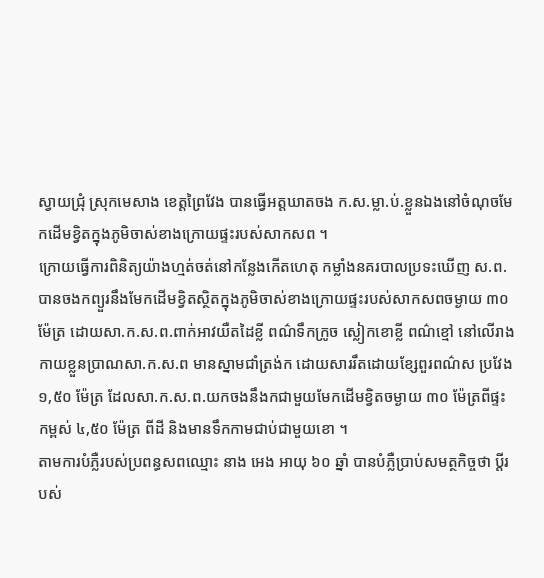ស្វាយជ្រុំ ស្រុកមេសាង ខេត្តព្រៃវែង បានធ្វើអត្តឃាតចង ក.ស.ម្លា.ប់.ខ្លួនឯងនៅចំណុចមែកដើមខ្វិតក្នុងភូមិចាស់ខាងក្រោយផ្ទះរបស់សាកសព ។
ក្រោយធ្វើការពិនិត្យយ៉ាងហ្មត់ចត់នៅកន្លែងកើតហេតុ កម្លាំងនគរបាលប្រទះឃើញ ស.ព. បានចងកព្យួរនឹងមែកដើមខ្វិតស្ថិតក្នុងភូមិចាស់ខាងក្រោយផ្ទះរបស់សាកសពចម្ងាយ ៣០ ម៉ែត្រ ដោយសា.ក.ស.ព.ពាក់អាវយឺតដៃខ្លី ពណ៌ទឹកក្រូច ស្លៀកខោខ្លី ពណ៌ខ្មៅ នៅលើរាងកាយខ្លួនប្រាណសា.ក.ស.ព មានស្នាមជាំត្រង់ក ដោយសាររឹតដោយខ្សែពួរពណ៌ស ប្រវែង ១,៥០ ម៉ែត្រ ដែលសា.ក.ស.ព.យកចងនឹងកជាមួយមែកដើមខ្វិតចម្ងាយ ៣០ ម៉ែត្រពីផ្ទះ កម្ពស់ ៤,៥០ ម៉ែត្រ ពីដី និងមានទឹកកាមជាប់ជាមួយខោ ។
តាមការបំភ្លឺរបស់ប្រពន្ធសពឈ្មោះ នាង អេង អាយុ ៦០ ឆ្នាំ បានបំភ្លឺប្រាប់សមត្ថកិច្ចថា ប្តីរបស់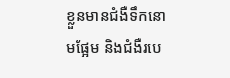ខ្លួនមានជំងឺទឹកនោមផ្អែម និងជំងឺរបេ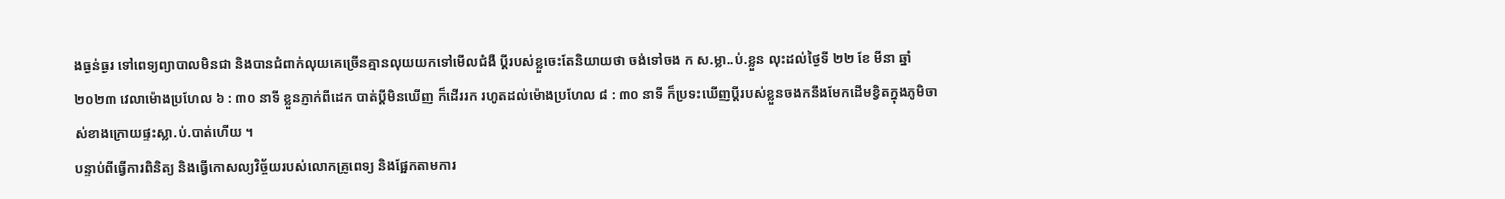ងធ្ងន់ធ្ងរ ទៅពេទ្យព្យាបាលមិនជា និងបានជំពាក់លុយគេច្រើនគ្មានលុយយកទៅមើលជំងឺ ប្ដីរបស់ខ្លួចេះតែនិយាយថា ចង់ទៅចង ក ស.ម្លា..ប់.ខ្លួន លុះដល់ថ្ងៃទី ២២ ខែ មីនា ឆ្នាំ ២០២៣ វេលាម៉ោងប្រហែល ៦ : ៣០ នាទី ខ្លួនភ្ញាក់ពីដេក បាត់ប្ដីមិនឃើញ ក៏ដើររក រហូតដល់ម៉ោងប្រហែល ៨ : ៣០ នាទី ក៏ប្រទះឃើញប្ដីរបស់ខ្លួនចងកនឹងមែកដើមខ្វិតក្នុងភូមិចាស់ខាងក្រោយផ្ទះស្លា.ប់.បាត់ហើយ ។
បន្ទាប់ពីធ្វើការពិនិត្យ និងធ្វើកោសល្យវិច្ច័យរបស់លោកគ្រូពេទ្យ និងផ្អែកតាមការ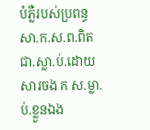បំភ្លឺរបស់ប្រពន្ធ សា.ក.ស.ព.ពិតជា.ស្លា.ប់.ដោយសារចង ក ស.ម្លា.ប់.ខ្លួនឯង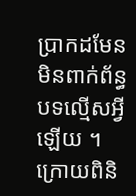ប្រាកដមែន មិនពាក់ព័ន្ធបទល្មើសអ្វីឡើយ ។
ក្រោយពិនិ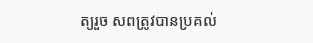ត្យរួច សពត្រូវបានប្រគល់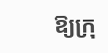ឱ្យក្រុ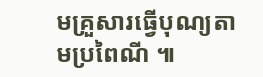មគ្រួសារធ្វើបុណ្យតាមប្រពៃណី ៕